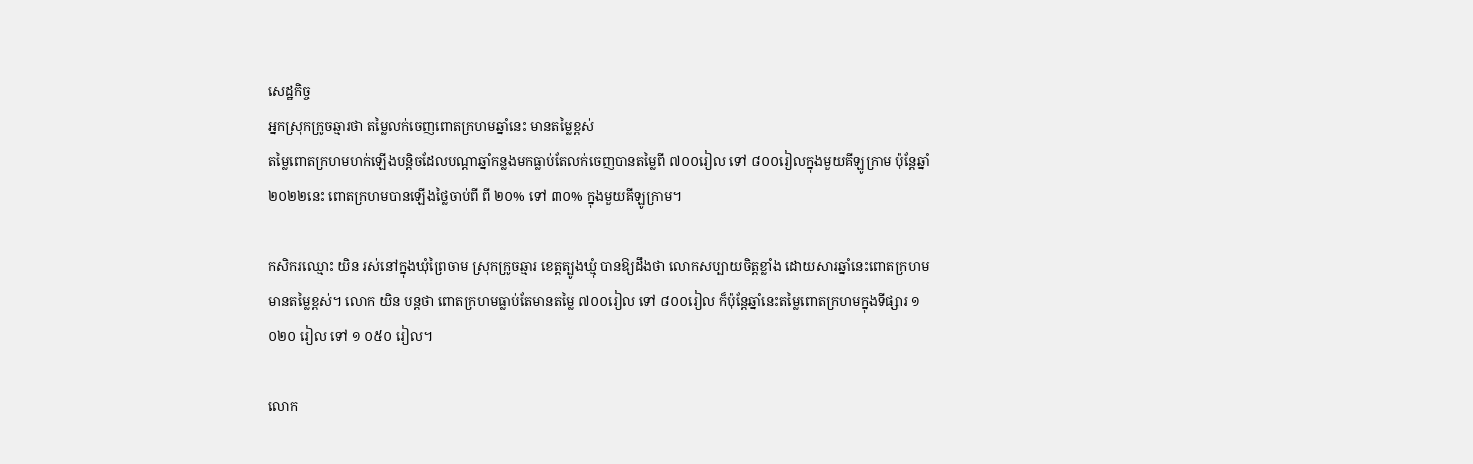សេដ្ឋកិច្ច
អ្នកស្រុកក្រូចឆ្មារថា តម្លៃលក់ចេញពោតក្រហមឆ្នាំនេះ មានតម្លៃខ្ពស់
តម្លៃពោតក្រហមហក់ឡើងបន្តិចដែលបណ្តាឆ្នាំកន្លងមកធ្លាប់តែលក់ចេញបានតម្លៃពី ៧០០រៀល ទៅ ៨០០រៀលក្នុងមួយគីឡូក្រាម ប៉ុន្តែឆ្នាំ២០២២នេះ ពោតក្រហមបានឡើងថ្លៃចាប់ពី ពី ២០% ទៅ ៣០% ក្នុងមួយគីឡូក្រាម។

កសិករឈ្មោះ យិន រស់នៅក្នុងឃុំព្រៃចាម ស្រុកក្រូចឆ្មារ ខេត្តត្បូងឃ្មុំ បានឱ្យដឹងថា លោកសប្បាយចិត្តខ្លាំង ដោយសារឆ្នាំនេះពោតក្រហមមានតម្លៃខ្ពស់។ លោក យិន បន្តថា ពោតក្រហមធ្លាប់តែមានតម្លៃ ៧០០រៀល ទៅ ៨០០រៀល ក៏ប៉ុន្តែឆ្នាំនេះតម្លៃពោតក្រហមក្នុងទីផ្សារ ១ ០២០ រៀល ទៅ ១ ០៥០ រៀល។

លោក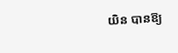យិន បានឱ្យ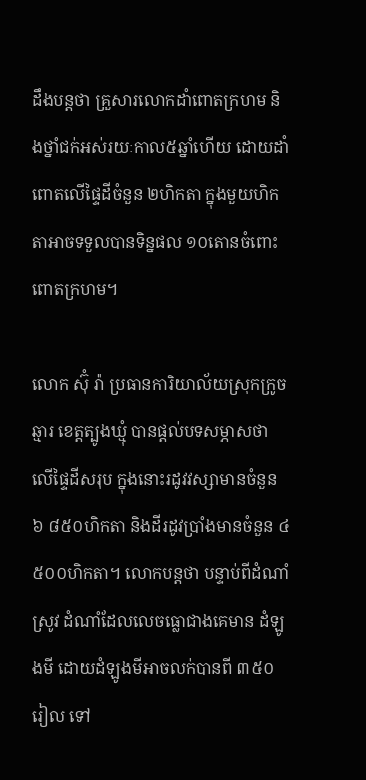ដឹងបន្តថា គ្រួសារលោកដាំពោតក្រហម និងថ្នាំជក់អស់រយៈកាល៥ឆ្នាំហើយ ដោយដាំពោតលើផ្ទៃដីចំនួន ២ហិកតា ក្នុងមួយហិកតាអាចទទួលបានទិន្នផល ១០តោនចំពោះពោតក្រហម។

លោក ស៊ុំ រ៉ា ប្រធានការិយាល័យស្រុកក្រូចឆ្មារ ខេត្តត្បូងឃ្មុំ បានផ្តល់បទសម្ភាសថា លើផ្ទៃដីសរុប ក្នុងនោះរដូវវស្សាមានចំនួន ៦ ៨៥០ហិកតា និងដីរដូវប្រាំងមានចំនួន ៤ ៥០០ហិកតា។ លោកបន្តថា បន្ទាប់ពីដំណាំស្រូវ ដំណាំដែលលេចធ្លោជាងគេមាន ដំឡូងមី ដោយដំឡូងមីអាចលក់បានពី ៣៥០រៀល ទៅ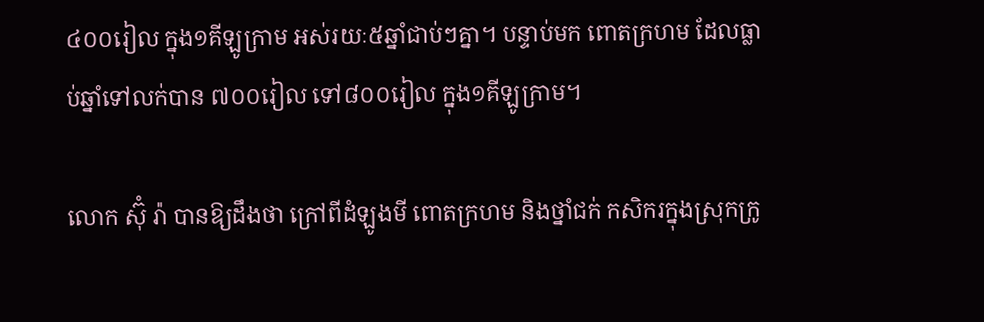៤០០រៀល ក្នុង១គីឡូក្រាម អស់រយៈ៥ឆ្នាំជាប់ៗគ្នា។ បន្ទាប់មក ពោតក្រហម ដែលធ្លាប់ឆ្នាំទៅលក់បាន ៧០០រៀល ទៅ៨០០រៀល ក្នុង១គីឡូក្រាម។

លោក ស៊ុំ រ៉ា បានឱ្យដឹងថា ក្រៅពីដំឡូងមី ពោតក្រហម និងថ្នាំជក់ កសិករក្នុងស្រុកក្រូ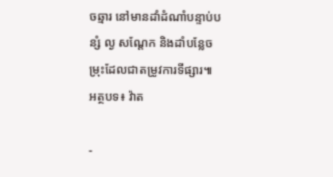ចឆ្មារ នៅមានដាំដំណាំបន្ទាប់បន្សំ ល្ង សណ្តែក និងដាំបន្លែចម្រុះដែលជាតម្រូវការទីផ្សារ៕
អត្ថបទ៖ វ៉ាត

-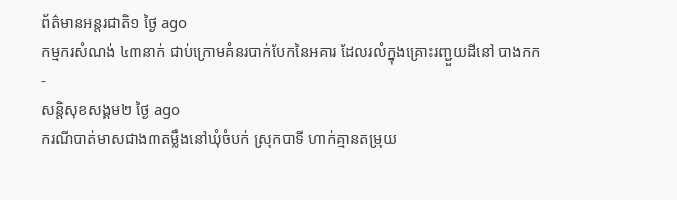ព័ត៌មានអន្ដរជាតិ១ ថ្ងៃ ago
កម្មករសំណង់ ៤៣នាក់ ជាប់ក្រោមគំនរបាក់បែកនៃអគារ ដែលរលំក្នុងគ្រោះរញ្ជួយដីនៅ បាងកក
-
សន្តិសុខសង្គម២ ថ្ងៃ ago
ករណីបាត់មាសជាង៣តម្លឹងនៅឃុំចំបក់ ស្រុកបាទី ហាក់គ្មានតម្រុយ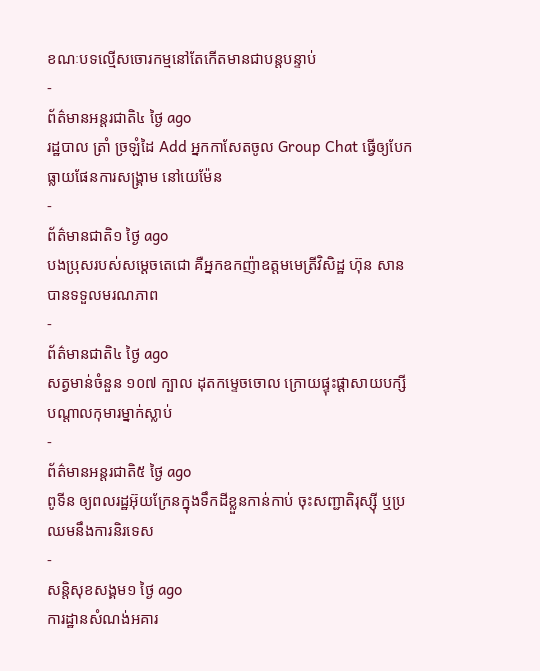ខណៈបទល្មើសចោរកម្មនៅតែកើតមានជាបន្តបន្ទាប់
-
ព័ត៌មានអន្ដរជាតិ៤ ថ្ងៃ ago
រដ្ឋបាល ត្រាំ ច្រឡំដៃ Add អ្នកកាសែតចូល Group Chat ធ្វើឲ្យបែកធ្លាយផែនការសង្គ្រាម នៅយេម៉ែន
-
ព័ត៌មានជាតិ១ ថ្ងៃ ago
បងប្រុសរបស់សម្ដេចតេជោ គឺអ្នកឧកញ៉ាឧត្តមមេត្រីវិសិដ្ឋ ហ៊ុន សាន បានទទួលមរណភាព
-
ព័ត៌មានជាតិ៤ ថ្ងៃ ago
សត្វមាន់ចំនួន ១០៧ ក្បាល ដុតកម្ទេចចោល ក្រោយផ្ទុះផ្ដាសាយបក្សី បណ្តាលកុមារម្នាក់ស្លាប់
-
ព័ត៌មានអន្ដរជាតិ៥ ថ្ងៃ ago
ពូទីន ឲ្យពលរដ្ឋអ៊ុយក្រែនក្នុងទឹកដីខ្លួនកាន់កាប់ ចុះសញ្ជាតិរុស្ស៊ី ឬប្រឈមនឹងការនិរទេស
-
សន្តិសុខសង្គម១ ថ្ងៃ ago
ការដ្ឋានសំណង់អគារ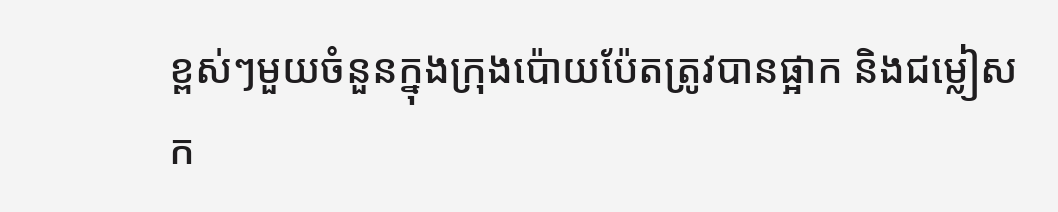ខ្ពស់ៗមួយចំនួនក្នុងក្រុងប៉ោយប៉ែតត្រូវបានផ្អាក និងជម្លៀសក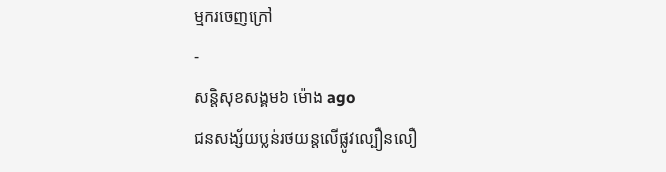ម្មករចេញក្រៅ
-
សន្តិសុខសង្គម៦ ម៉ោង ago
ជនសង្ស័យប្លន់រថយន្តលើផ្លូវល្បឿនលឿ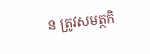ន ត្រូវសមត្ថកិ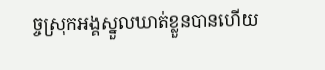ច្ចស្រុកអង្គស្នួលឃាត់ខ្លួនបានហើយ